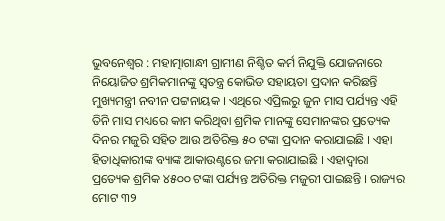ଭୁବନେଶ୍ବର : ମହାତ୍ମାଗାନ୍ଧୀ ଗ୍ରାମୀଣ ନିଶ୍ଚିତ କର୍ମ ନିଯୁକ୍ତି ଯୋଜନାରେ ନିୟୋଜିତ ଶ୍ରମିକମାନଙ୍କୁ ସ୍ବତନ୍ତ୍ର କୋଭିଡ ସହାୟତା ପ୍ରଦାନ କରିଛନ୍ତି ମୁଖ୍ୟମନ୍ତ୍ରୀ ନବୀନ ପଟ୍ଟନାୟକ । ଏଥିରେ ଏପ୍ରିଲରୁ ଜୁନ ମାସ ପର୍ଯ୍ୟନ୍ତ ଏହି ତିନି ମାସ ମଧ୍ୟରେ କାମ କରିଥିବା ଶ୍ରମିକ ମାନଙ୍କୁ ସେମାନଙ୍କର ପ୍ରତ୍ୟେକ ଦିନର ମଜୁରି ସହିତ ଆଉ ଅତିରିକ୍ତ ୫୦ ଟଙ୍କା ପ୍ରଦାନ କରାଯାଇଛି । ଏହା ହିତାଧିକାରୀଙ୍କ ବ୍ୟାଙ୍କ ଆକାଉଣ୍ଟରେ ଜମା କରାଯାଇଛି । ଏହାଦ୍ବାରା ପ୍ରତ୍ୟେକ ଶ୍ରମିକ ୪୫୦୦ ଟଙ୍କା ପର୍ଯ୍ୟନ୍ତ ଅତିରିକ୍ତ ମଜୁରୀ ପାଇଛନ୍ତି । ରାଜ୍ୟର ମୋଟ ୩୨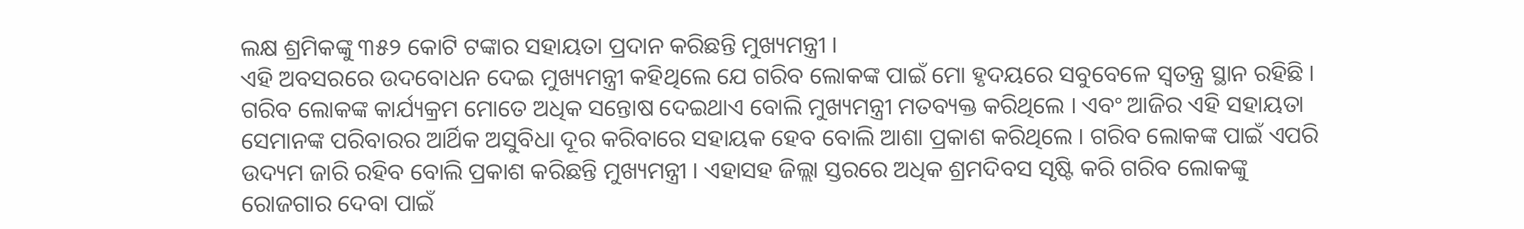ଲକ୍ଷ ଶ୍ରମିକଙ୍କୁ ୩୫୨ କୋଟି ଟଙ୍କାର ସହାୟତା ପ୍ରଦାନ କରିଛନ୍ତି ମୁଖ୍ୟମନ୍ତ୍ରୀ ।
ଏହି ଅବସରରେ ଉଦବୋଧନ ଦେଇ ମୁଖ୍ୟମନ୍ତ୍ରୀ କହିଥିଲେ ଯେ ଗରିବ ଲୋକଙ୍କ ପାଇଁ ମୋ ହୃଦୟରେ ସବୁବେଳେ ସ୍ଵତନ୍ତ୍ର ସ୍ଥାନ ରହିଛି । ଗରିବ ଲୋକଙ୍କ କାର୍ଯ୍ୟକ୍ରମ ମୋତେ ଅଧିକ ସନ୍ତୋଷ ଦେଇଥାଏ ବୋଲି ମୁଖ୍ୟମନ୍ତ୍ରୀ ମତବ୍ୟକ୍ତ କରିଥିଲେ । ଏବଂ ଆଜିର ଏହି ସହାୟତା ସେମାନଙ୍କ ପରିବାରର ଆର୍ଥିକ ଅସୁବିଧା ଦୂର କରିବାରେ ସହାୟକ ହେବ ବୋଲି ଆଶା ପ୍ରକାଶ କରିଥିଲେ । ଗରିବ ଲୋକଙ୍କ ପାଇଁ ଏପରି ଉଦ୍ୟମ ଜାରି ରହିବ ବୋଲି ପ୍ରକାଶ କରିଛନ୍ତି ମୁଖ୍ୟମନ୍ତ୍ରୀ । ଏହାସହ ଜିଲ୍ଲା ସ୍ତରରେ ଅଧିକ ଶ୍ରମଦିବସ ସୃଷ୍ଟି କରି ଗରିବ ଲୋକଙ୍କୁ ରୋଜଗାର ଦେବା ପାଇଁ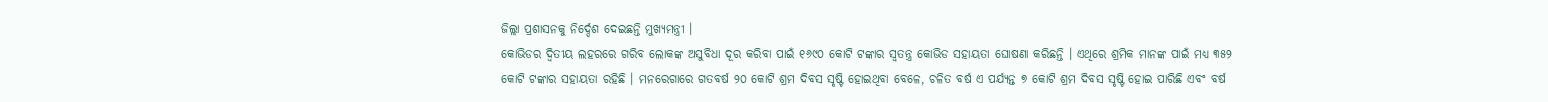ଜିଲ୍ଲା ପ୍ରଶାସନକୁ ନିର୍ଦ୍ଦେଶ ଦେଇଛନ୍ତି ମୁଖ୍ୟମନ୍ତ୍ରୀ ।
କୋଭିଡର ଦ୍ଵିତୀୟ ଲହରରେ ଗରିବ ଲୋକଙ୍କ ଅସୁବିଧା ଦୂର କରିବା ପାଇଁ ୧୬୯୦ କୋଟି ଟଙ୍କାର ସ୍ଵତନ୍ତ୍ର କୋଭିଡ ସହାୟତା ଘୋଷଣା କରିଛନ୍ତି । ଏଥିରେ ଶ୍ରମିକ ମାନଙ୍କ ପାଇଁ ମଧ୍ୟ ୩୫୨ କୋଟି ଟଙ୍କାର ସହାୟତା ରହିଛି । ମନରେଗାରେ ଗତବର୍ଷ ୨୦ କୋଟି ଶ୍ରମ ଦିବସ ସୃଷ୍ଟି ହୋଇଥିବା ବେଳେ, ଚଳିତ ବର୍ଷ ଏ ପର୍ଯ୍ୟନ୍ତ ୭ କୋଟି ଶ୍ରମ ଦିବସ ସୃଷ୍ଟି ହୋଇ ପାରିଛି ଏବଂ ବର୍ଷ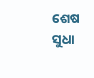ଶେଷ ସୁଧା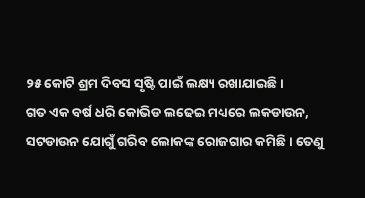୨୫ କୋଟି ଶ୍ରମ ଦିବସ ସୃଷ୍ଟି ପାଇଁ ଲକ୍ଷ୍ୟ ରଖାଯାଇଛି ।
ଗତ ଏକ ବର୍ଷ ଧରି କୋଭିଡ ଲଢେଇ ମଧ୍ୟରେ ଲକଡାଉନ, ସଟଡାଉନ ଯୋଗୁଁ ଗରିବ ଲୋକଙ୍କ ରୋଜଗାର କମିଛି । ତେଣୁ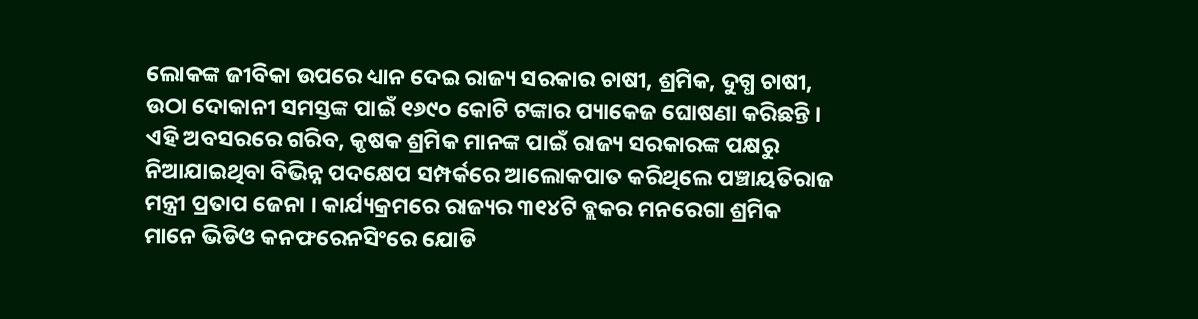ଲୋକଙ୍କ ଜୀବିକା ଉପରେ ଧ୍ୟାନ ଦେଇ ରାଜ୍ୟ ସରକାର ଚାଷୀ, ଶ୍ରମିକ, ଦୁଗ୍ଧ ଚାଷୀ, ଉଠା ଦୋକାନୀ ସମସ୍ତଙ୍କ ପାଇଁ ୧୬୯୦ କୋଟି ଟଙ୍କାର ପ୍ୟାକେଜ ଘୋଷଣା କରିଛନ୍ତି । ଏହି ଅବସରରେ ଗରିବ, କୃଷକ ଶ୍ରମିକ ମାନଙ୍କ ପାଇଁ ରାଜ୍ୟ ସରକାରଙ୍କ ପକ୍ଷରୁ ନିଆଯାଇଥିବା ବିଭିନ୍ନ ପଦକ୍ଷେପ ସମ୍ପର୍କରେ ଆଲୋକପାତ କରିଥିଲେ ପଞ୍ଚାୟତିରାଜ ମନ୍ତ୍ରୀ ପ୍ରତାପ ଜେନା । କାର୍ଯ୍ୟକ୍ରମରେ ରାଜ୍ୟର ୩୧୪ଟି ବ୍ଲକର ମନରେଗା ଶ୍ରମିକ ମାନେ ଭିଡିଓ କନଫରେନସିଂରେ ଯୋଡି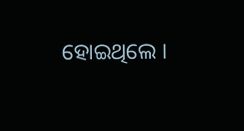ହୋଇଥିଲେ ।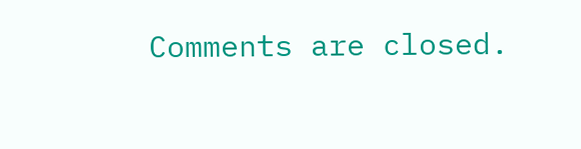Comments are closed.